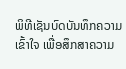ພິທີເຊັນບົດບັນທຶກຄວາມເຂົ້າໃຈ ເພື່ອສຶກສາຄວາມ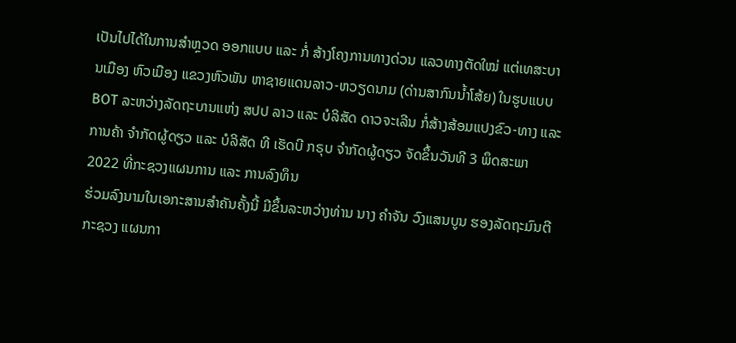ເປັນໄປໄດ້ໃນການສຳຫຼວດ ອອກແບບ ແລະ ກໍ່ ສ້າງໂຄງການທາງດ່ວນ ແລວທາງຕັດໃໝ່ ແຕ່ເທສະບານເມືອງ ຫົວເມືອງ ແຂວງຫົວພັນ ຫາຊາຍແດນລາວ-ຫວຽດນາມ (ດ່ານສາກົນນ້ຳໂສ້ຍ) ໃນຮູບແບບ BOT ລະຫວ່າງລັດຖະບານແຫ່ງ ສປປ ລາວ ແລະ ບໍລິສັດ ດາວຈະເລີນ ກໍ່ສ້າງສ້ອມແປງຂົວ-ທາງ ແລະ ການຄ້າ ຈຳກັດຜູ້ດຽວ ແລະ ບໍລິສັດ ທີ ເຮັດບີ ກຣຸບ ຈຳກັດຜູ້ດຽວ ຈັດຂຶ້ນວັນທີ 3 ພຶດສະພາ 2022 ທີ່ກະຊວງແຜນການ ແລະ ການລົງທຶນ
ຮ່ວມລົງນາມໃນເອກະສານສຳຄັນຄັ້ງນີ້ ມີຂຶ້ນລະຫວ່າງທ່ານ ນາງ ຄຳຈັນ ວົງແສນບູນ ຮອງລັດຖະມົນຕີກະຊວງ ແຜນກາ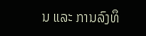ນ ແລະ ການລົງທຶ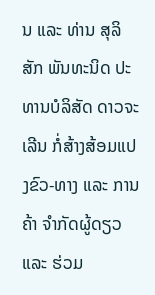ນ ແລະ ທ່ານ ສຸລິສັກ ພັນທະນິດ ປະທານບໍລິສັດ ດາວຈະເລີນ ກໍ່ສ້າງສ້ອມແປງຂົວ-ທາງ ແລະ ການຄ້າ ຈຳກັດຜູ້ດຽວ ແລະ ຮ່ວມ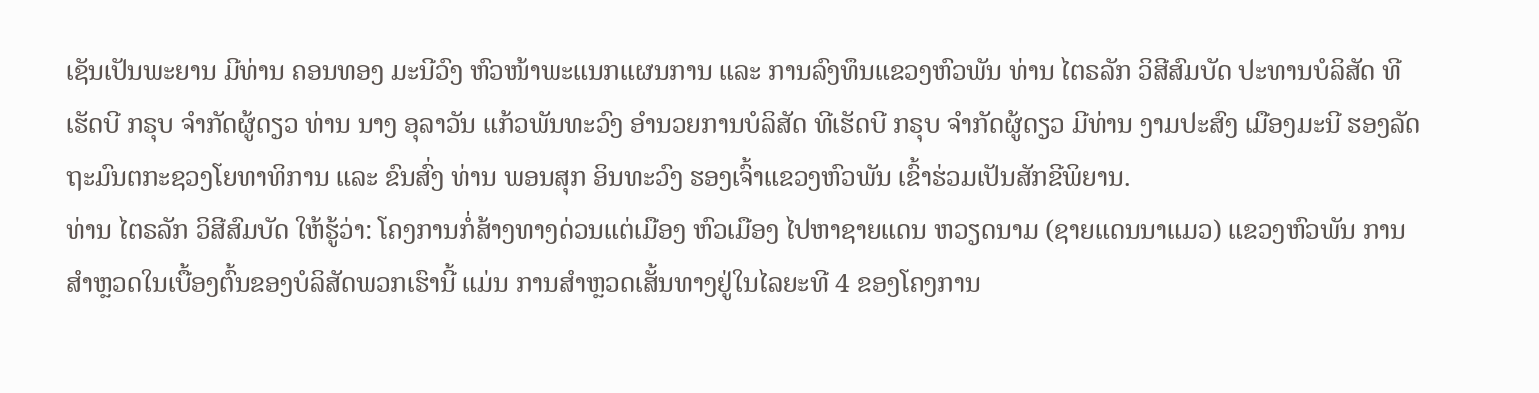ເຊັນເປັນພະຍານ ມີທ່ານ ຄອນທອງ ມະນີວົງ ຫົວໜ້າພະແນກແຜນການ ແລະ ການລົງທຶນແຂວງຫົວພັນ ທ່ານ ໄຕຣລັກ ວິສີສົມບັດ ປະທານບໍລິສັດ ທີເຮັດບີ ກຣຸບ ຈຳກັດຜູ້ດຽວ ທ່ານ ນາງ ອຸລາວັນ ແກ້ວພັນທະວົງ ອໍານວຍການບໍລິສັດ ທີເຮັດບີ ກຣຸບ ຈຳກັດຜູ້ດຽວ ມີທ່ານ ງາມປະສົງ ເມືອງມະນີ ຮອງລັດຖະມົນຕກະຊວງໂຍທາທິການ ແລະ ຂົນສົ່ງ ທ່ານ ພອນສຸກ ອິນທະວົງ ຮອງເຈົ້າແຂວງຫົວພັນ ເຂົ້າຮ່ວມເປັນສັກຂີພິຍານ.
ທ່ານ ໄຕຣລັກ ວິສີສົມບັດ ໃຫ້ຮູ້ວ່າ: ໂຄງການກໍ່ສ້າງທາງດ່ວນແຕ່ເມືອງ ຫົວເມືອງ ໄປຫາຊາຍແດນ ຫວຽດນາມ (ຊາຍແດນນາແມວ) ແຂວງຫົວພັນ ການສຳຫຼວດໃນເບື້ອງຕົ້ນຂອງບໍລິສັດພວກເຮົານີ້ ແມ່ນ ການສຳຫຼວດເສັ້ນທາງຢູ່ໃນໄລຍະທີ 4 ຂອງໂຄງການ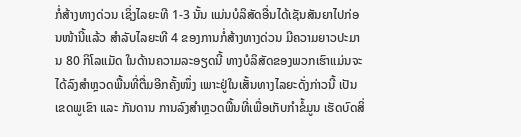ກໍ່ສ້າງທາງດ່ວນ ເຊິ່ງໄລຍະທີ 1-3 ນັ້ນ ແມ່ນບໍລິສັດອື່ນໄດ້ເຊັນສັນຍາໄປກ່ອນໜ້ານີ້ແລ້ວ ສຳລັບໄລຍະທີ 4 ຂອງການກໍ່ສ້າງທາງດ່ວນ ມີຄວາມຍາວປະມານ 80 ກິໂລແມັດ ໃນດ້ານຄວາມລະອຽດນີ້ ທາງບໍລິສັດຂອງພວກເຮົາແມ່ນຈະໄດ້ລົງສໍາຫຼວດພື້ນທີ່ຕື່ມອີກຄັ້ງໜຶ່ງ ເພາະຢູ່ໃນເສັ້ນທາງໄລຍະດັ່ງກ່າວນີ້ ເປັນເຂດພູເຂົາ ແລະ ກັນດານ ການລົງສໍາຫຼວດພື້ນທີ່ເພື່ອເກັບກຳຂໍ້ມູນ ເຮັດບົດສິ່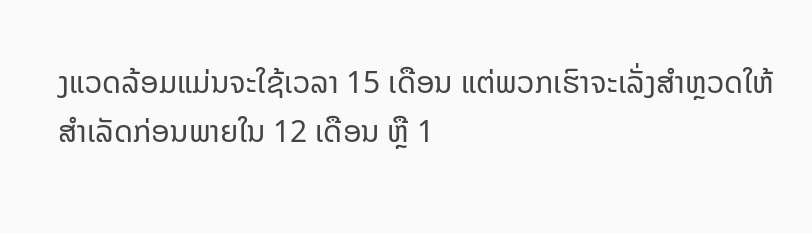ງແວດລ້ອມແມ່ນຈະໃຊ້ເວລາ 15 ເດືອນ ແຕ່ພວກເຮົາຈະເລັ່ງສຳຫຼວດໃຫ້ສຳເລັດກ່ອນພາຍໃນ 12 ເດືອນ ຫຼື 1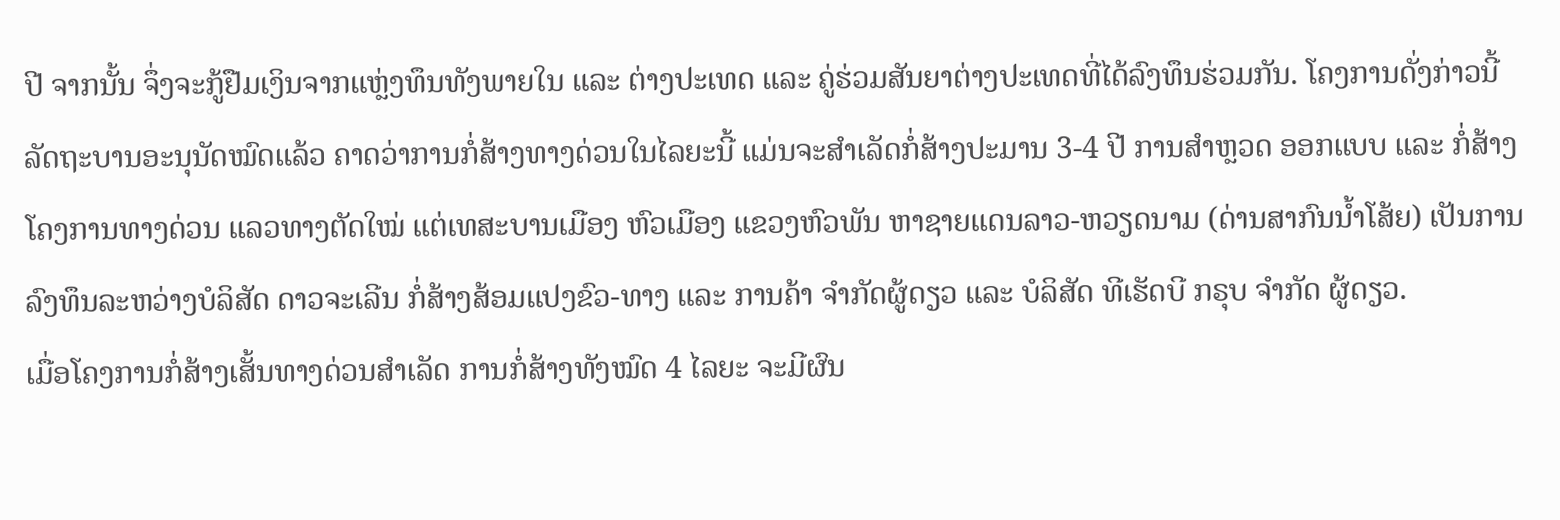ປີ ຈາກນັ້ນ ຈຶ່ງຈະກູ້ຢືມເງິນຈາກແຫຼ່ງທຶນທັງພາຍໃນ ແລະ ຕ່າງປະເທດ ແລະ ຄູ່ຮ່ວມສັນຍາຕ່າງປະເທດທີ່ໄດ້ລົງທຶນຮ່ວມກັນ. ໂຄງການດັ່ງກ່າວນີ້ ລັດຖະບານອະນຸນັດໝົດແລ້ວ ຄາດວ່າການກໍ່ສ້າງທາງດ່ວນໃນໄລຍະນີ້ ແມ່ນຈະສຳເລັດກໍ່ສ້າງປະມານ 3-4 ປີ ການສໍາຫຼວດ ອອກແບບ ແລະ ກໍ່ສ້າງໂຄງການທາງດ່ວນ ແລວທາງຕັດໃໝ່ ແຕ່ເທສະບານເມືອງ ຫົວເມືອງ ແຂວງຫົວພັນ ຫາຊາຍແດນລາວ-ຫວຽດນາມ (ດ່ານສາກົນນ້ຳໂສ້ຍ) ເປັນການລົງທຶນລະຫວ່າງບໍລິສັດ ດາວຈະເລີນ ກໍ່ສ້າງສ້ອມແປງຂົວ-ທາງ ແລະ ການຄ້າ ຈຳກັດຜູ້ດຽວ ແລະ ບໍລິສັດ ທີເຮັດບີ ກຣຸບ ຈຳກັດ ຜູ້ດຽວ.
ເມື່ອໂຄງການກໍ່ສ້າງເສັ້ນທາງດ່ວນສຳເລັດ ການກໍ່ສ້າງທັງໝົດ 4 ໄລຍະ ຈະມີຜົນ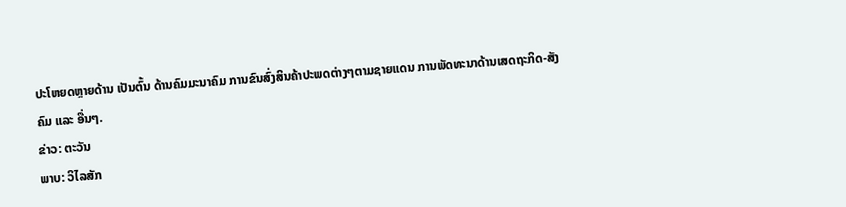ປະໂຫຍດຫຼາຍດ້ານ ເປັນຕົ້ນ ດ້ານຄົມມະນາຄົມ ການຂົນສົ່ງສິນຄ້າປະພດຕ່າງໆຕາມຊາຍແດນ ການພັດທະນາດ້ານເສດຖະກິດ-ສັງຄົມ ແລະ ອື່ນໆ.
ຂ່າວ: ຕະວັນ
ພາບ: ວິໄລສັກ